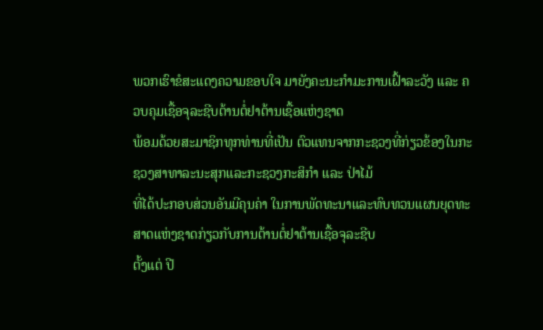ພວກເຮົາຂໍສະແດງຄວາມຂອບໃຈ ມາຍັງຄະນະກໍາມະການເຝົ້າລະວັງ ແລະ ຄວບຄຸມເຊື້ອຈຸລະຊີບຕ້ານຕໍ່ຢາຕ້ານເຊື້ອແຫ່ງຊາດ
ພ້ອມດ້ວຍສະມາຊິກທຸກທ່ານທີ່ເປັນ ຕົວແທນຈາກກະຊວງທີ່ກ່ຽວຂ້ອງໃນກະຊວງສາທາລະນະສຸກແລະກະຊວງກະສິກໍາ ແລະ ປ່າໄມ້
ທີ່ໄດ້ປະກອບສ່ວນອັນມີຄຸນຄ່າ ໃນການພັດທະນາແລະທົບທວນແຜນຍຸດທະສາດແຫ່ງຊາດກ່ຽວກັບການຕ້ານຕໍ່ຢາຕ້ານເຊື້ອຈຸລະຊີບ
ຕັ້ງແຕ່ ປີ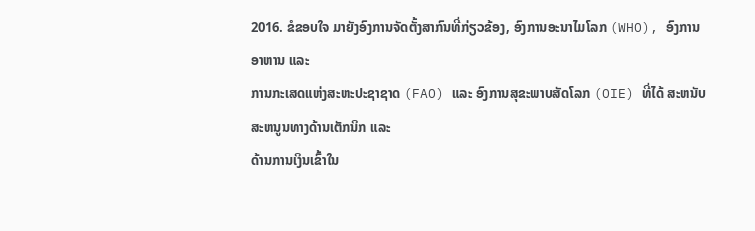2016. ຂໍຂອບໃຈ ມາຍັງອົງການຈັດຕັ້ງສາກົນທີ່ກ່ຽວຂ້ອງ, ອົງການອະນາໄມໂລກ (WHO), ອົງການອາຫານ ແລະ
ການກະເສດແຫ່ງສະຫະປະຊາຊາດ (FAO) ແລະ ອົງການສຸຂະພາບສັດໂລກ (OIE) ທີ່ໄດ້ ສະຫນັບສະຫນູນທາງດ້ານເຕັກນິກ ແລະ
ດ້ານການເງິນເຂົ້າໃນ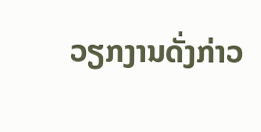ວຽກງານດັ່ງກ່າວ